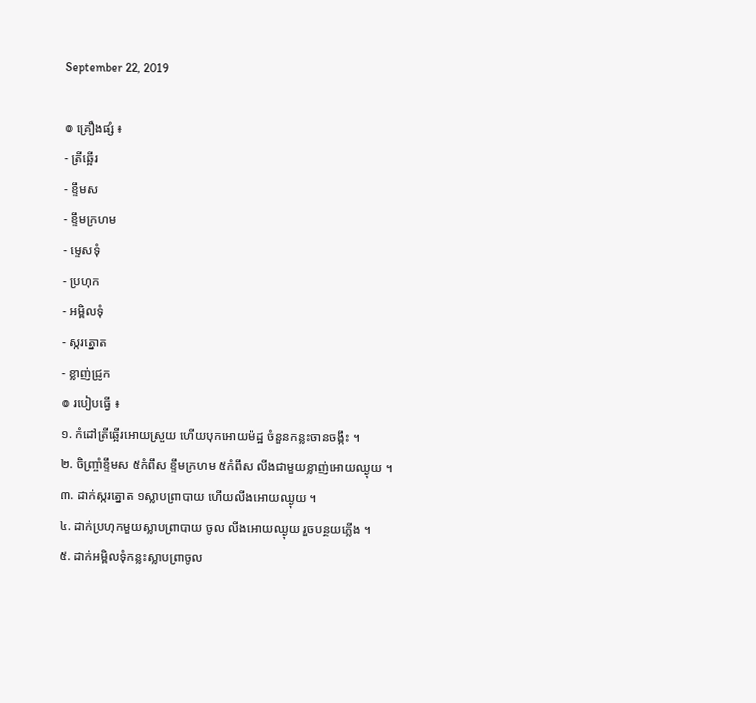September 22, 2019

៙ គ្រឿងផ្សំ ៖
- ត្រីឆ្អើរ
- ខ្ទឹមស
- ខ្ទឹមក្រហម
- ម្ទេសទុំ
- ប្រហុក
- អម្ពិលទុំ
- ស្ករត្នោត
- ខ្លាញ់ជ្រូក
៙ របៀបធ្វើ ៖
១. កំដៅត្រីឆ្អើរអោយស្រួយ ហើយបុកអោយម៉ដ្ឋ ចំនួនកន្លះចានចង្កឹះ ។
២. ចិញ្ច្រាំខ្ទឹមស ៥កំពឹស ខ្ទឹមក្រហម ៥កំពឹស លីងជាមួយខ្លាញ់អោយឈ្ងុយ ។
៣. ដាក់ស្ករត្នោត ១ស្លាបព្រាបាយ ហើយលីងអោយឈ្ងុយ ។
៤. ដាក់ប្រហុកមួយស្លាបព្រាបាយ ចូល លីងអោយឈ្ងុយ រួចបន្ថយភ្លើង ។
៥. ដាក់អម្ពិលទុំកន្លះស្លាបព្រាចូល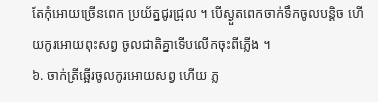តែកុំអោយច្រើនពេក ប្រយ័ត្នជូរជ្រុល ។ បើស្ងួតពេកចាក់ទឹកចូលបន្តិច ហើយកូរអោយពុះសព្វ ចូលជាតិគ្នាទើបលើកចុះពីភ្លើង ។
៦. ចាក់ត្រីឆ្អើរចូលកូរអោយសព្វ ហើយ ភ្ល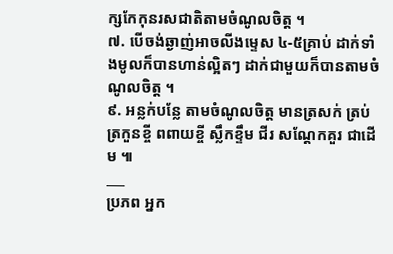ក្សកែកុនរសជាតិតាមចំណូលចិត្ត ។
៧. បើចង់ឆ្ងាញ់អាចលីងម្ទេស ៤-៥គ្រាប់ ដាក់ទាំងមូលក៏បានហាន់ល្អិតៗ ដាក់ជាមួយក៏បានតាមចំណូលចិត្ត ។
៩. អន្លក់បន្លែ តាមចំណូលចិត្ត មានត្រសក់ ត្រប់ ត្រកួនខ្ចី ពពាយខ្ចី ស្លឹកខ្ទឹម ជីរ សណ្តែកគួរ ជាដើម ៕
___
ប្រភព អ្នក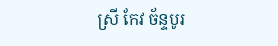ស្រី កែវ ច័ន្ទបូរ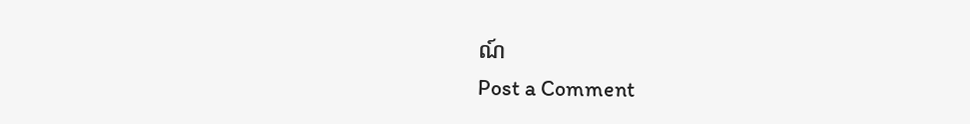ណ៍
Post a Comment